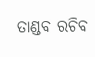ତାଣ୍ଡବ ରଚିବ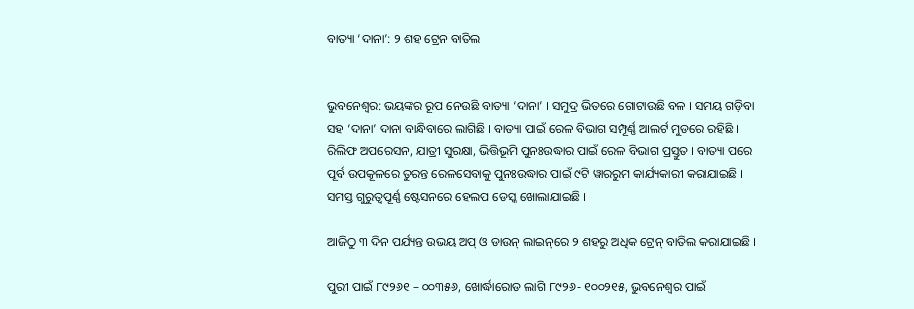ବାତ୍ୟା ‘ଦାନା’: ୨ ଶହ ଟ୍ରେନ ବାତିଲ


ଭୁବନେଶ୍ବର: ଭୟଙ୍କର ରୂପ ନେଉଛି ବାତ୍ୟା ‘ଦାନା’ । ସମୁଦ୍ର ଭିତରେ ଗୋଟାଉଛି ବଳ । ସମୟ ଗଡ଼ିବା ସହ ‘ଦାନା’ ଦାନା ବାନ୍ଧିବାରେ ଲାଗିଛି । ବାତ୍ୟା ପାଇଁ ରେଳ ବିଭାଗ ସମ୍ପୂର୍ଣ୍ଣ ଆଲର୍ଟ ମୁଡରେ ରହିଛି । ରିଲିଫ ଅପରେସନ, ଯାତ୍ରୀ ସୁରକ୍ଷା, ଭିତ୍ତିଭୂମି ପୁନଃଉଦ୍ଧାର ପାଇଁ ରେଳ ବିଭାଗ ପ୍ରସ୍ତୁତ । ବାତ୍ୟା ପରେ ପୂର୍ବ ଉପକୂଳରେ ତୁରନ୍ତ ରେଳସେବାକୁ ପୁନଃଉଦ୍ଧାର ପାଇଁ ୯ଟି ୱାରରୁମ କାର୍ଯ୍ୟକାରୀ କରାଯାଇଛି । ସମସ୍ତ ଗୁରୁତ୍ୱପୂର୍ଣ୍ଣ ଷ୍ଟେସନରେ ହେଲପ ଡେସ୍କ ଖୋଲାଯାଇଛି ।

ଆଜିଠୁ ୩ ଦିନ ପର୍ଯ୍ୟନ୍ତ ଉଭୟ ଅପ୍ ଓ ଡାଉନ୍ ଲାଇନ୍‌ରେ ୨ ଶହରୁ ଅଧିକ ଟ୍ରେନ୍ ବାତିଲ କରାଯାଇଛି ।

ପୁରୀ ପାଇଁ ୮୯୨୬୧ – ୦୦୩୫୬, ଖୋର୍ଦ୍ଧାରୋଡ ଲାଗି ୮୯୨୬- ୧୦୦୨୧୫, ଭୁବନେଶ୍ୱର ପାଇଁ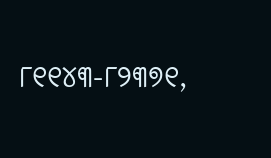୮୧୧୪୩-୮୨୩୭୧,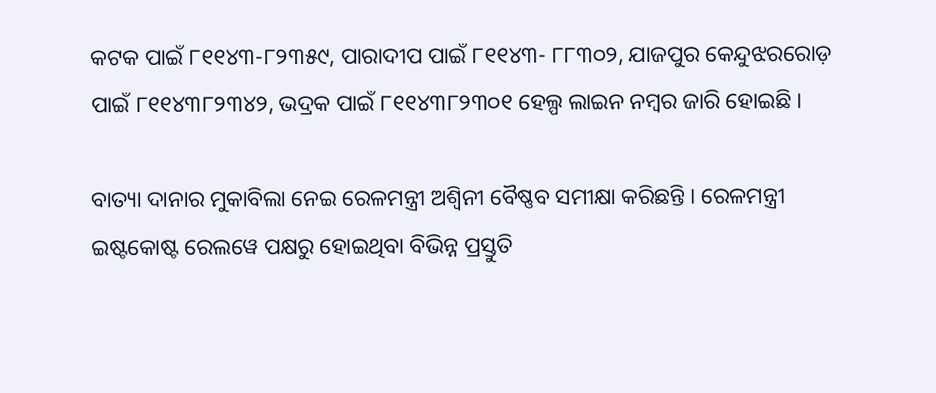କଟକ ପାଇଁ ୮୧୧୪୩-୮୨୩୫୯, ପାରାଦୀପ ପାଇଁ ୮୧୧୪୩- ୮୮୩୦୨, ଯାଜପୁର କେନ୍ଦୁଝରରୋଡ଼ ପାଇଁ ୮୧୧୪୩୮୨୩୪୨, ଭଦ୍ରକ ପାଇଁ ୮୧୧୪୩୮୨୩୦୧ ହେଲ୍ପ ଲାଇନ ନମ୍ବର ଜାରି ହୋଇଛି ।

ବାତ୍ୟା ଦାନାର ମୁକାବିଲା ନେଇ ରେଳମନ୍ତ୍ରୀ ଅଶ୍ୱିନୀ ବୈଷ୍ଣବ ସମୀକ୍ଷା କରିଛନ୍ତି । ରେଳମନ୍ତ୍ରୀ ଇଷ୍ଟକୋଷ୍ଟ ରେଲୱେ ପକ୍ଷରୁ ହୋଇଥିବା ବିଭିନ୍ନ ପ୍ରସ୍ତୁତି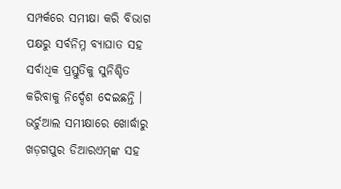ସମ୍ପର୍କରେ ସମୀକ୍ଷା କରି ବିଭାଗ ପକ୍ଷରୁ ସର୍ବନିମ୍ନ ବ୍ୟାଘାତ ସହ ସର୍ବାଧିକ ପ୍ରସ୍ତୁତିକୁ ସୁନିଶ୍ଚିତ କରିବାକୁ ନିର୍ଦ୍ଦେଶ ଦେଇଛନ୍ତି । ଭର୍ଚୁଆଲ ସମୀକ୍ଷାରେ ଖୋର୍ଦ୍ଧାରୁ ଖଡ଼ଗପୁର ଡିଆରଏମ୍‌ଙ୍କ ସହ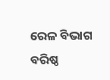ରେଳ ବିଭାଗ ବରିଷ୍ଠ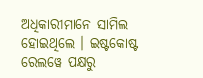ଅଧିକାରୀମାନେ ସାମିଲ ହୋଇଥିଲେ । ଇଷ୍ଟକୋଷ୍ଟ ରେଲୱେ ପକ୍ଷରୁ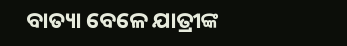ବାତ୍ୟା ବେଳେ ଯାତ୍ରୀଙ୍କ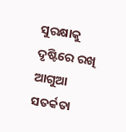ସୁରକ୍ଷାକୁ ଦୃଷ୍ଟିରେ ରଖି ଆଗୁଆ ସତର୍କତା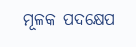ମୂଳକ ପଦକ୍ଷେପ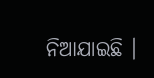ନିଆଯାଇଛି ।